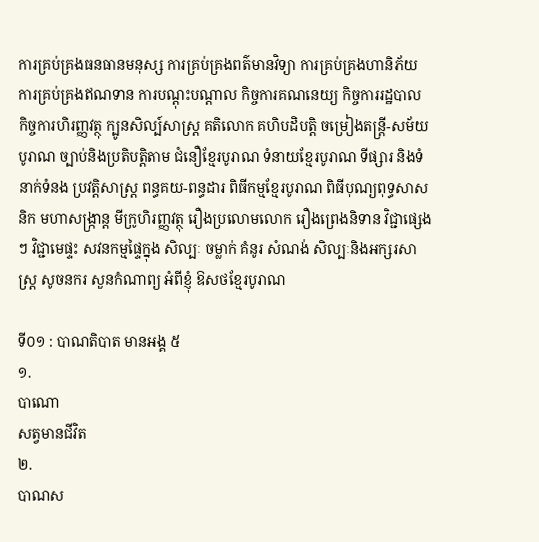ការគ្រប់គ្រងធនធានមនុស្ស ការគ្រប់គ្រងពត៌មានវិទ្យា ការគ្រប់គ្រងហានិភ័យ ការគ្រប់គ្រងឥណទាន ការបណ្តុះបណ្តាល កិច្ចការគណនេយ្យ កិច្ចការរដ្ឋបាល កិច្ចការហិរញ្ញវត្ថុ ក្បូនសិល្ប៍សាស្ត្រ គតិលោក គហិបដិបត្តិ ចម្រៀងតន្ត្រី-សម័យបូរាណ ច្បាប់និងប្រតិបត្តិតាម ជំនឿខ្មែរបូរាណ ទំនាយខ្មែរបូរាណ ទីផ្សារ និងទំនាក់ទំនង ប្រវត្តិសាស្រ្ត ពន្ធគយ-ពន្ធដារ ពិធីកម្មខ្មែរបូរាណ ពិធីបុណ្យពុទ្ធសាសនិក មហាសង្រ្កាន្ត មីក្រូហិរញ្ញវត្ថុ រឿងប្រលោមលោក រឿងព្រេងនិទាន វិជ្ជាផ្សេងៗ វិជ្ជាមេផ្ទះ សវនកម្មផ្ទៃក្នុង សិល្បៈ ចម្លាក់ គំនូរ សំណង់ សិល្បៈនិងអក្សរសាស្រ្ត សូចនករ សួនកំណាព្យ អំពីខ្ញុំ ឱសថខ្មែរបូរាណ

ទី០១ : បាណតិបាត មានអង្គ ៥
១.
បាណោ
សត្វមានជីវិត
២.
បាណស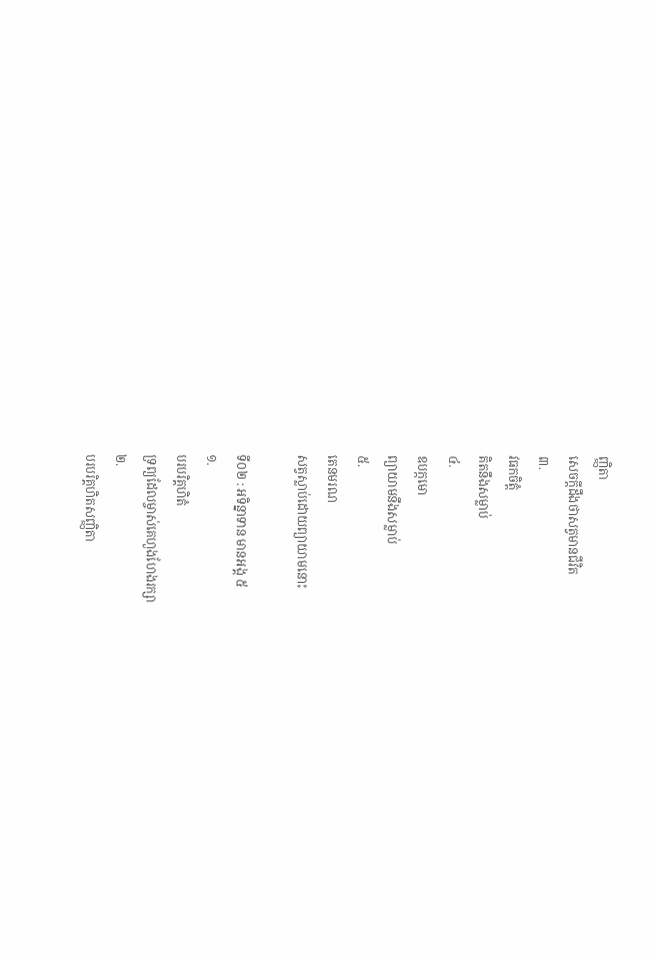ញ្ញិតា
សេចក្តីដឹងថាសត្វមានជីវិត
៣.
វធកចិត្តំ
គិតនឹងសម្លាប់
៤.
ឧបក្កមោ
ព្យាយាមនឹងសម្លាប់
៥.
តេនមរណ
សត្វស្លាប់ដោយព្យាយាមនោះ

ទី០២ : អទិន្នាទាន មានអង្គ ៥
១.
បរបរិគ្គហិតំ
ទ្រព្យដែលម្ចាស់គេហួងហែងរក្សា
២.
បរបរិគ្គហិតសញ្ញិតា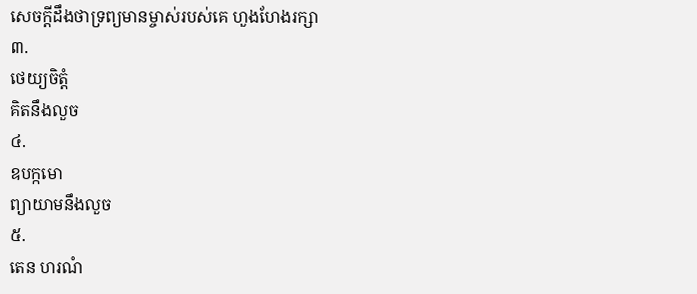សេចក្តីដឹងថាទ្រព្យមានម្ចាស់របស់គេ ហួងហែងរក្សា
៣.
ថេយ្យចិត្តំ
គិតនឹងលួច
៤.
ឧបក្កមោ
ព្យាយាមនឹងលួច
៥.
តេន ហរណំ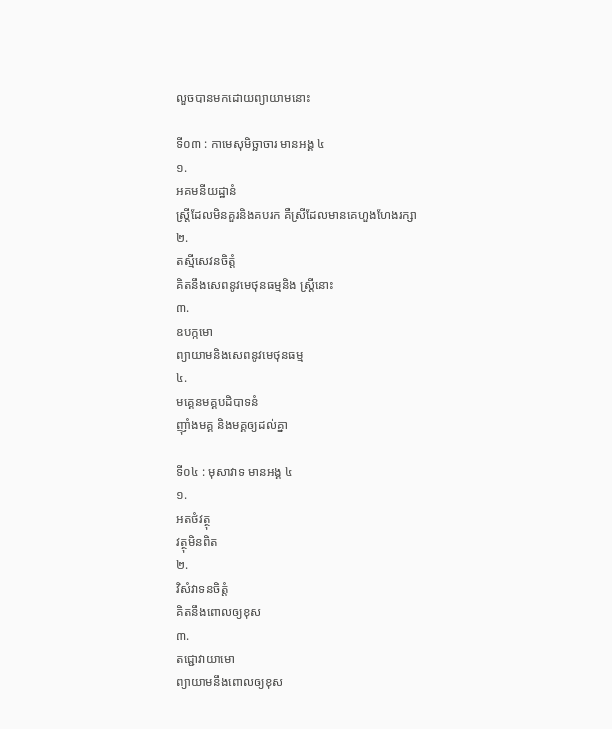លួចបានមកដោយព្យាយាមនោះ

ទី០៣ : កាមេសុមិច្ឆាចារ មានអង្គ ៤
១.
អគមនីយដ្ឋានំ
ស្រ្តីដែលមិនគួរនិងគបរក គឺស្រីដែលមានគេហួងហែងរក្សា
២.
តស្មីសេវនចិត្តំ
គិតនឹងសេពនូវមេថុនធម្មនិង ស្រ្តីនោះ
៣.
ឧបក្កមោ
ព្យាយាមនិងសេពនូវមេថុនធម្ម
៤.
មគ្គេនមគ្គបដិបាទនំ
ញ៉ាំងមគ្គ និងមគ្គឲ្យដល់គ្នា

ទី០៤ : មុសាវាទ មានអង្គ ៤
១.
អតថំវត្ថុ
វត្ថុមិនពិត
២.
វិសំវាទនចិត្តំ
គិតនឹងពោលឲ្យខុស
៣.
តជ្ជោវាយាមោ
ព្យាយាមនឹងពោលឲ្យខុស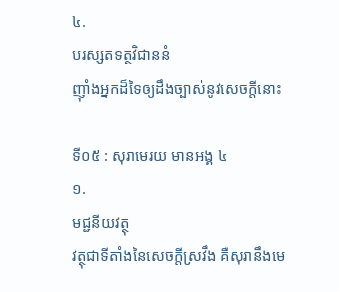៤.
បរស្សតទត្ថវិជាននំ
ញ៉ាំងអ្នកដ៏ទៃឲ្យដឹងច្បាស់នូវសេចក្តីនោះ

ទី០៥ : សុរាមេរយ មានអង្គ ៤
១.
មជ្ជនីយវត្ថុ
វត្ថុជាទីតាំងនៃសេចក្តីស្រវឹង គឺសុរានឹងមេ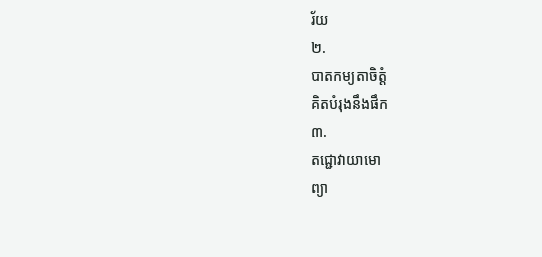រ័យ
២.
បាតកម្យតាចិត្តំ
គិតបំរុងនឹងផឹក
៣.
តជ្ជោវាយាមោ
ព្យា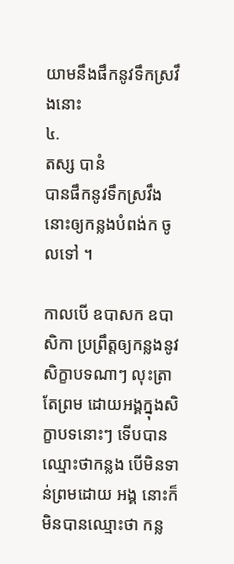យាមនឹងផឹកនូវទឹកស្រវឹងនោះ
៤.
តស្ស បានំ
បានផឹកនូវទឹកស្រវឹងនោះឲ្យកន្លងបំពង់ក ចូលទៅ ។

កាលបើ ឧបាសក ឧបាសិកា ប្រព្រឹត្តឲ្យកន្លងនូវសិក្ខាបទណាៗ លុះត្រាតែព្រម ដោយអង្គក្នុងសិក្ខាបទនោះៗ ទើបបានឈ្មោះថាកន្លង បើមិនទាន់ព្រមដោយ អង្គ នោះក៏មិនបានឈ្មោះថា កន្ល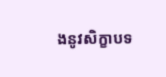ងនូវសិក្ខាបទ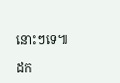នោះៗទេ៕

ដក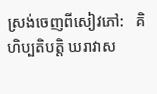ស្រង់ចេញពីសៀវភៅ:   គិហិប្បតិបត្តិ ឃរាវាស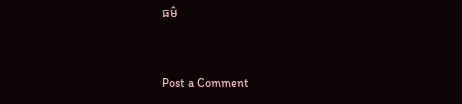ធម៌


Post a Comment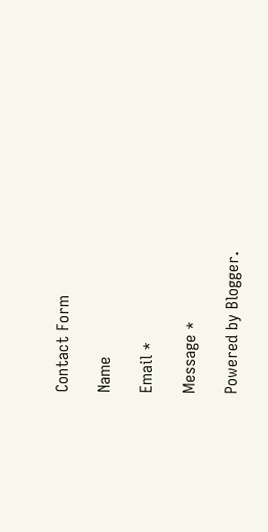Contact Form

Name

Email *

Message *

Powered by Blogger.